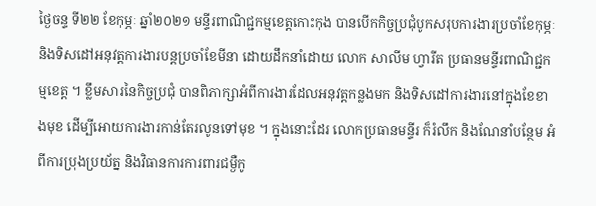ថ្ងៃចន្ទ ទី២២ ខែកុម្ភៈ ឆ្នាំ២០២១ មន្ទីរពាណិជ្ជកម្មខេត្តកោះកុង បានបើកកិច្ចប្រជុំបូកសរុបការងារប្រចាំខែកុម្ភៈ និងទិសដៅអនុវត្តការងារបន្តប្រចាំខែមីនា ដោយដឹកនាំដោយ លោក សាលីម ហ្វារីត ប្រធានមន្ទីរពាណិជ្ជកម្មខេត្ត ។ ខ្លឹមសារនៃកិច្ចប្រជុំ បានពិភាក្សាអំពីការងារដែលអនុវត្តកន្លងមក និងទិសដៅការងារនៅក្នុងខែខាងមុខ ដើម្បីអោយការងារកាន់តែរលូនទៅមុខ ។ ក្នុងនោះដែរ លោកប្រធានមន្ទីរ ក៏រំលឹក និងណែនាំបន្ថែម អំពីការប្រុងប្រយ័ត្ន និងវិធានការការពារជម្ងឺកូ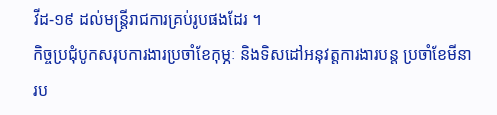វីដ-១៩ ដល់មន្រ្តីរាជការគ្រប់រូបផងដែរ ។
កិច្ចប្រជុំបូកសរុបការងារប្រចាំខែកុម្ភៈ និងទិសដៅអនុវត្តការងារបន្ត ប្រចាំខែមីនា រប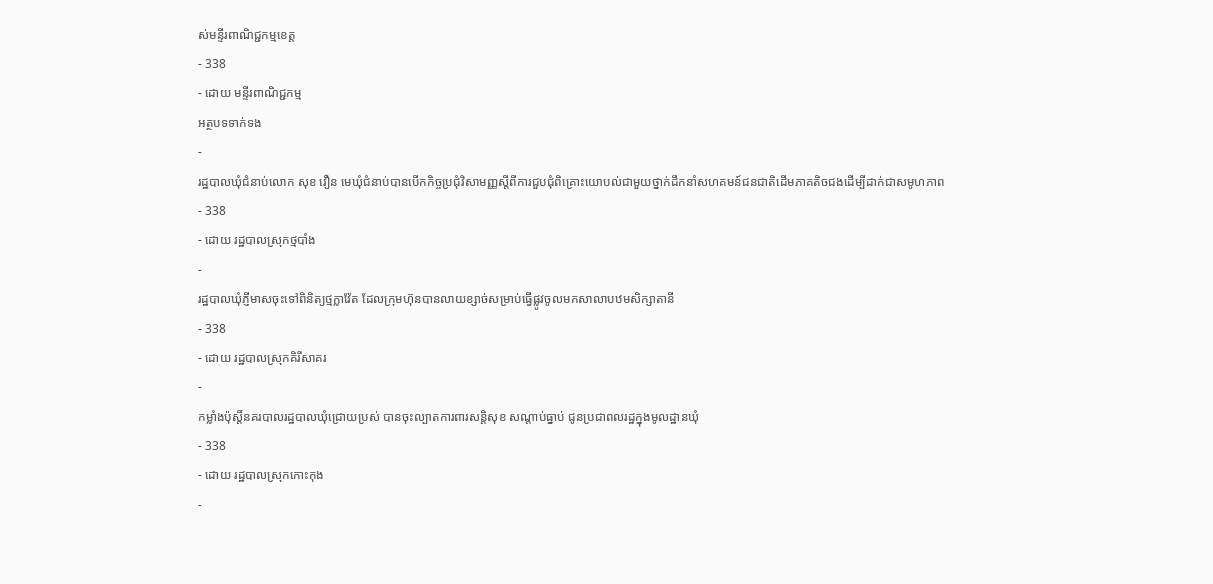ស់មន្ទីរពាណិជ្ជកម្មខេត្ត
- 338
- ដោយ មន្ទីរពាណិជ្ជកម្ម
អត្ថបទទាក់ទង
-
រដ្ឋបាលឃុំជំនាប់លោក សុខ វឿន មេឃុំជំនាប់បានបើកកិច្ចប្រជុំវិសាមញ្ញស្ដីពីការជួបជុំពិគ្រោះយោបល់ជាមួយថ្នាក់ដឹកនាំសហគមន៍ជនជាតិដើមភាគតិចជងដើម្បីដាក់ជាសមូហភាព
- 338
- ដោយ រដ្ឋបាលស្រុកថ្មបាំង
-
រដ្ឋបាលឃុំភ្ញីមាសចុះទៅពិនិត្យថ្មក្លាវ៉ែត ដែលក្រុមហ៊ុនបានលាយខ្សាច់សម្រាប់ធ្វើផ្លូវចូលមកសាលាបឋមសិក្សាតានី
- 338
- ដោយ រដ្ឋបាលស្រុកគិរីសាគរ
-
កម្លាំងប៉ុស្តិ៍នគរបាលរដ្ឋបាលឃុំជ្រោយប្រស់ បានចុះល្បាតការពារសន្តិសុខ សណ្តាប់ធ្នាប់ ជូនប្រជាពលរដ្ឋក្នុងមូលដ្ឋានឃុំ
- 338
- ដោយ រដ្ឋបាលស្រុកកោះកុង
-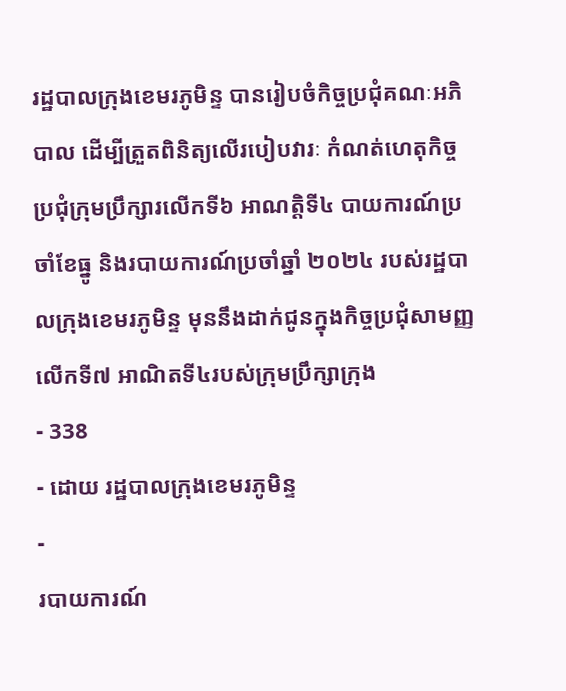រដ្ឋបាលក្រុងខេមរភូមិន្ទ បានរៀបចំកិច្ចប្រជុំគណៈអភិបាល ដើម្បីត្រួតពិនិត្យលើរបៀបវារៈ កំណត់ហេតុកិច្ចប្រជុំក្រុមប្រឹក្សារលើកទី៦ អាណត្តិទី៤ បាយការណ៍ប្រចាំខែធ្នូ និងរបាយការណ៍ប្រចាំឆ្នាំ ២០២៤ របស់រដ្ឋបាលក្រុងខេមរភូមិន្ទ មុននឹងដាក់ជូនក្នុងកិច្ចប្រជុំសាមញ្ញលើកទី៧ អាណិតទី៤របស់ក្រុមប្រឹក្សាក្រុង
- 338
- ដោយ រដ្ឋបាលក្រុងខេមរភូមិន្ទ
-
របាយការណ៍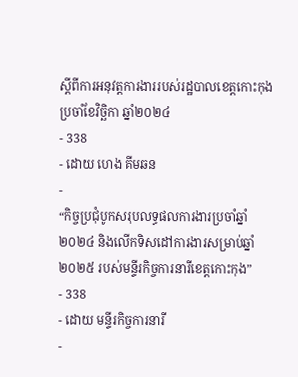ស្តីពីការអនុវត្តការងាររបស់រដ្ឋបាលខេត្តកោះកុង ប្រចាំខែវិច្ឆិកា ឆ្នាំ២០២៤
- 338
- ដោយ ហេង គីមឆន
-
“កិច្ចប្រជុំបូកសរុបលទ្ធផលការងារប្រចាំឆ្នាំ២០២៤ និងលើកទិសដៅការងារសម្រាប់ឆ្នាំ២០២៥ របស់មន្ទីរកិច្ចការនារីខេត្តកោះកុង”
- 338
- ដោយ មន្ទីរកិច្ចការនារី
-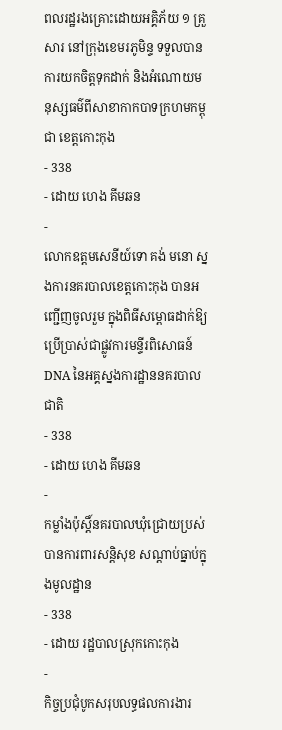ពលរដ្ឋរងគ្រោះដោយអគ្គិភ័យ ១ គ្រួសារ នៅក្រុងខេមរភូមិន្ទ ទទួលបានការយកចិត្តទុកដាក់ និងអំណោយមនុស្សធម៌ពីសាខាកាកបាទក្រហមកម្ពុជា ខេត្តកោះកុង
- 338
- ដោយ ហេង គីមឆន
-
លោកឧត្តមសេនីយ៍ទោ គង់ មនោ ស្នងការនគរបាលខេត្តកោះកុង បានអញ្ជើញចូលរួម ក្នុងពិធីសម្ពោធដាក់ឱ្យប្រើប្រាស់ជាផ្លូវការមន្ទីរពិសោធន៍ DNA នៃអគ្គស្នងការដ្ឋាននគរបាលជាតិ
- 338
- ដោយ ហេង គីមឆន
-
កម្លាំងប៉ុស្តិ៍នគរបាលឃុំជ្រោយប្រស់ បានការពារសន្តិសុខ សណ្ដាប់ធ្នាប់ក្នុងមូលដ្ឋាន
- 338
- ដោយ រដ្ឋបាលស្រុកកោះកុង
-
កិច្ចប្រជុំបូកសរុបលទ្ធផលការងារ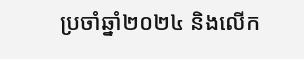ប្រចាំឆ្នាំ២០២៤ និងលើក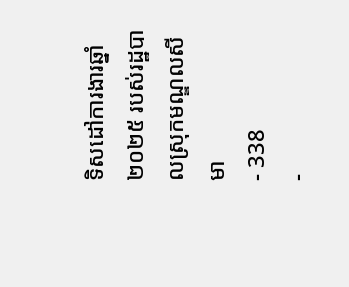ទិសដៅការងារឆ្នាំ២០២៥ របស់រដ្ឋបាលស្រុកមណ្ឌលសីមា
- 338
-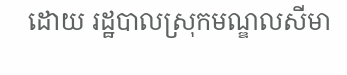ដោយ រដ្ឋបាលស្រុកមណ្ឌលសីមា